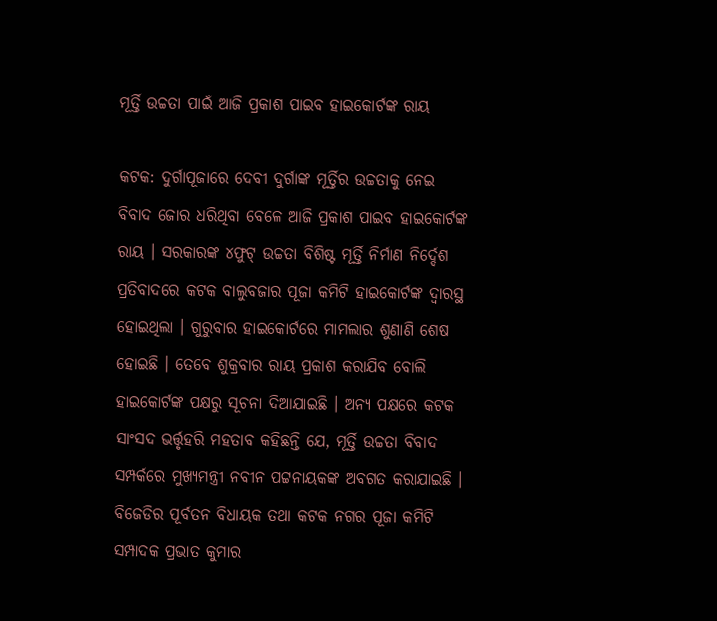ମୂର୍ତ୍ତି ଉଚ୍ଚତା ପାଇଁ ଆଜି ପ୍ରକାଶ ପାଇବ ହାଇକୋର୍ଟଙ୍କ ରାୟ

କଟକ: ଦୁର୍ଗାପୂଜାରେ ଦେବୀ ଦୁର୍ଗାଙ୍କ ମୂର୍ତ୍ତିର ଉଚ୍ଚତାକୁ ନେଇ ବିବାଦ ଜୋର ଧରିଥିବା ବେଳେ ଆଜି ପ୍ରକାଶ ପାଇବ ହାଇକୋର୍ଟଙ୍କ ରାୟ । ସରକାରଙ୍କ ୪ଫୁଟ୍‌ ଉଚ୍ଚତା ବିଶିଷ୍ଟ ମୂର୍ତ୍ତି ନିର୍ମାଣ ନିର୍ଦ୍ଦେଶ ପ୍ରତିବାଦରେ କଟକ ବାଲୁବଜାର ପୂଜା କମିଟି ହାଇକୋର୍ଟଙ୍କ ଦ୍ୱାରସ୍ଥ ହୋଇଥିଲା । ଗୁରୁବାର ହାଇକୋର୍ଟରେ ମାମଲାର ଶୁଣାଣି ଶେଷ ହୋଇଛି । ତେବେ ଶୁକ୍ରବାର ରାୟ ପ୍ରକାଶ କରାଯିବ ବୋଲି ହାଇକୋର୍ଟଙ୍କ ପକ୍ଷରୁ ସୂଚନା ଦିଆଯାଇଛି । ଅନ୍ୟ ପକ୍ଷରେ କଟକ ସାଂସଦ ଭର୍ତ୍ତୃହରି ମହତାବ କହିଛନ୍ତି ଯେ, ମୂର୍ତ୍ତି ଉଚ୍ଚତା ବିବାଦ ସମ୍ପର୍କରେ ମୁଖ୍ୟମନ୍ତ୍ରୀ ନବୀନ ପଟ୍ଟନାୟକଙ୍କ ଅବଗତ କରାଯାଇଛି । ବିଜେଡିର ପୂର୍ବତନ ବିଧାୟକ ତଥା କଟକ ନଗର ପୂଜା କମିଟି ସମ୍ପାଦକ ପ୍ରଭାତ କୁମାର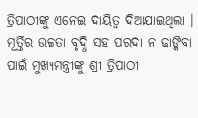ତ୍ରିପାଠୀଙ୍କୁ ଏନେଇ ଦାୟିତ୍ୱ ଦିଆଯାଇଥିଲା । ମୂର୍ତ୍ତିର ଉଚ୍ଚତା ବୃଦ୍ଧି ସହ ପରଦା ନ ଢାଙ୍କିବା ପାଇଁ ମୁଖ୍ୟମନ୍ତ୍ରୀଙ୍କୁ ଶ୍ରୀ ତ୍ରିପାଠୀ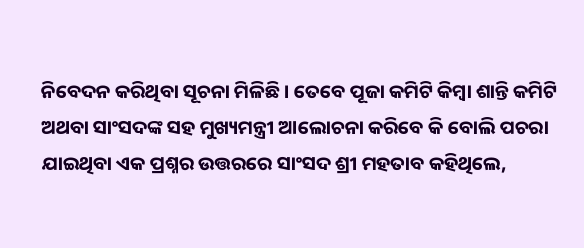ନିବେଦନ କରିଥିବା ସୂଚନା ମିଳିଛି । ତେବେ ପୂଜା କମିଟି କିମ୍ବା ଶାନ୍ତି କମିଟି ଅଥବା ସାଂସଦଙ୍କ ସହ ମୁଖ୍ୟମନ୍ତ୍ରୀ ଆଲୋଚନା କରିବେ କି ବୋଲି ପଚରା ଯାଇଥିବା ଏକ ପ୍ରଶ୍ନର ଉତ୍ତରରେ ସାଂସଦ ଶ୍ରୀ ମହତାବ କହିଥିଲେ,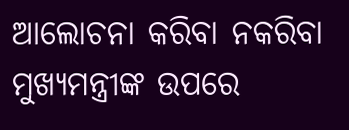ଆଲୋଚନା କରିବା ନକରିବା ମୁଖ୍ୟମନ୍ତ୍ରୀଙ୍କ ଉପରେ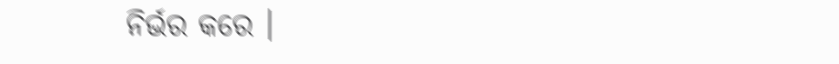ନିର୍ଭର କରେ ।